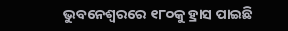ଭୁବନେଶ୍ୱରରେ ୧୮୦କୁ ହ୍ରାସ ପାଇଛି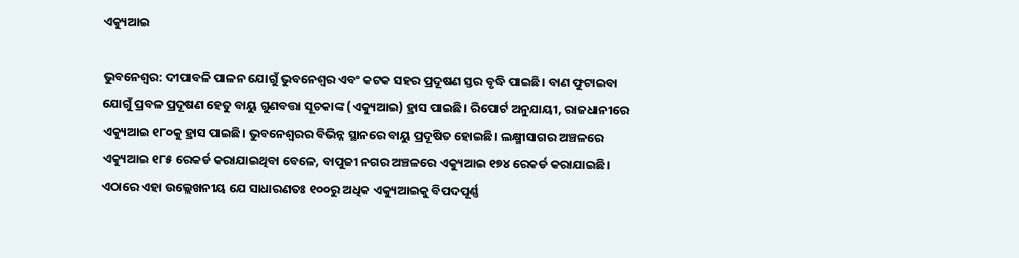ଏକ୍ୟୁଆଇ

ଭୁବନେଶ୍ୱର: ଦୀପାବଳି ପାଳନ ଯୋଗୁଁ ଭୁବନେଶ୍ୱର ଏବଂ କଟକ ସହର ପ୍ରଦୂଷଣ ସ୍ତର ବୃଦ୍ଧି ପାଇଛି। ବାଣ ଫୁଟାଇବା ଯୋଗୁଁ ପ୍ରବଳ ପ୍ରଦୂଷଣ ହେତୁ ବାୟୁ ଗୁଣବତ୍ତା ସୂଚକାଙ୍କ (ଏକ୍ୟୁଆଇ) ହ୍ରାସ ପାଇଛି। ରିପୋର୍ଟ ଅନୁଯାୟୀ, ରାଜଧାନୀରେ ଏକ୍ୟୁଆଇ ୧୮୦କୁ ହ୍ରାସ ପାଇଛି। ଭୁବନେଶ୍ୱରର ବିଭିନ୍ନ ସ୍ଥାନରେ ବାୟୁ ପ୍ରଦୂଷିତ ହୋଇଛି। ଲକ୍ଷ୍ମୀସାଗର ଅଞ୍ଚଳରେ ଏକ୍ୟୁଆଇ ୧୮୫ ରେକର୍ଡ କରାଯାଇଥିବା ବେଳେ, ବାପୁଜୀ ନଗର ଅଞ୍ଚଳରେ ଏକ୍ୟୁଆଇ ୧୭୪ ରେକର୍ଡ କରାଯାଇଛି। ଏଠାରେ ଏହା ଉଲ୍ଲେଖନୀୟ ଯେ ସାଧାରଣତଃ ୧୦୦ରୁ ଅଧିକ ଏକ୍ୟୁଆଇକୁ ବିପଦପୂର୍ଣ୍ଣ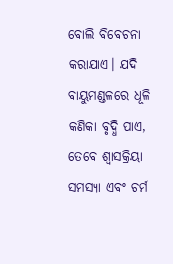ବୋଲି ବିବେଚନା କରାଯାଏ। ଯଦି ବାୟୁମଣ୍ଡଳରେ ଧୂଳି କଣିକା ବୃଦ୍ଧି ପାଏ, ତେବେ ଶ୍ୱାସକ୍ରିୟା ସମସ୍ୟା ଏବଂ ଚର୍ମ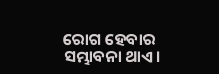ରୋଗ ହେବାର ସମ୍ଭାବନା ଥାଏ।